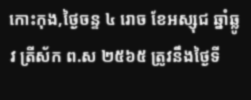កោះកុង,ថ្ងៃចន្ទ ៤ រោច ខែអស្សុជ ឆ្នាំឆ្លូវ ត្រីស័ក ព.ស ២៥៦៥ ត្រូវនឹងថ្ងៃទី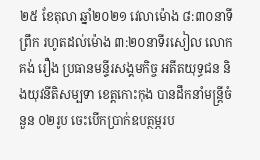២៥ ខែតុលា ឆ្នាំ២០២១ វេលាម៉ោង ៨:៣០នាទីព្រឹក រហូតដល់ម៉ោង ៣:២០នាទីរសៀល លោក គង់ រឿង ប្រធានមន្ទីរសង្គមកិច្ច អតីតយុទ្ធជន និងយុវនីតិសម្បទា ខេត្តកោះកុង បានដឹកនាំមន្ត្រីចំនួន ០២រូប ចេះបើកប្រាក់ឧបត្ថម្ភរប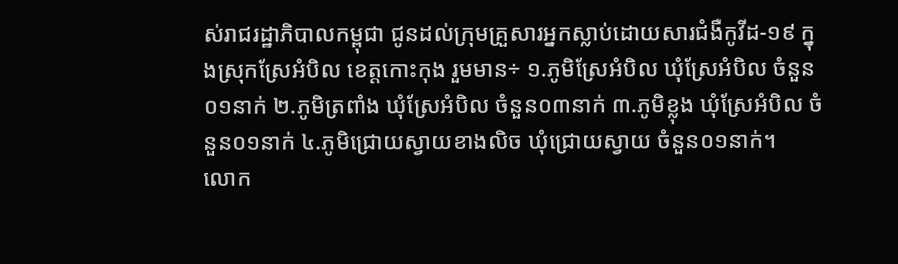ស់រាជរដ្ឋាភិបាលកម្ពុជា ជូនដល់ក្រុមគ្រួសារអ្នកស្លាប់ដោយសារជំងឺកូវីដ-១៩ ក្នុងស្រុកស្រែអំបិល ខេត្តកោះកុង រួមមាន÷ ១.ភូមិស្រែអំបិល ឃុំស្រែអំបិល ចំនួន០១នាក់ ២.ភូមិត្រពាំង ឃុំស្រែអំបិល ចំនួន០៣នាក់ ៣.ភូមិខ្លុង ឃុំស្រែអំបិល ចំនួន០១នាក់ ៤.ភូមិជ្រោយស្វាយខាងលិច ឃុំជ្រោយស្វាយ ចំនួន០១នាក់។
លោក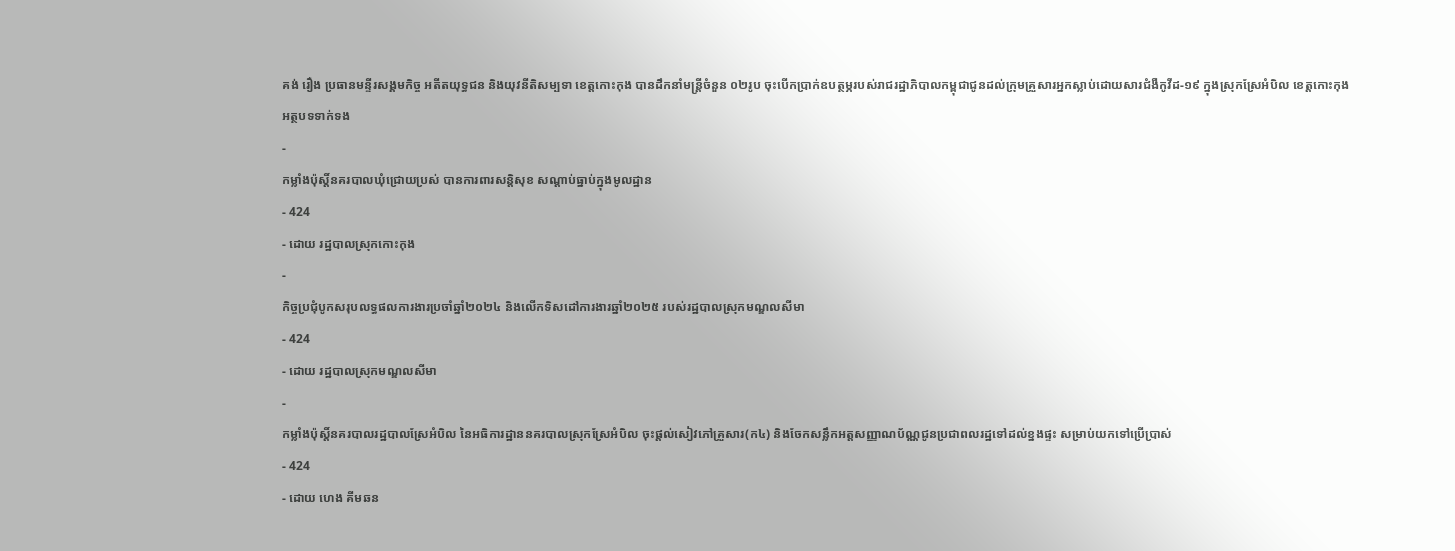គង់ រឿង ប្រធានមន្ទីរសង្គមកិច្ច អតីតយុទ្ធជន និងយុវនីតិសម្បទា ខេត្តកោះកុង បានដឹកនាំមន្រ្តីចំនួន ០២រូប ចុះបើកប្រាក់ឧបត្ថម្ភរបស់រាជរដ្ឋាភិបាលកម្ពុជាជូនដល់ក្រុមគ្រួសារអ្នកស្លាប់ដោយសារជំងឺកូវីដ-១៩ ក្នុងស្រុកស្រែអំបិល ខេត្តកោះកុង
អត្ថបទទាក់ទង
-
កម្លាំងប៉ុស្តិ៍នគរបាលឃុំជ្រោយប្រស់ បានការពារសន្តិសុខ សណ្ដាប់ធ្នាប់ក្នុងមូលដ្ឋាន
- 424
- ដោយ រដ្ឋបាលស្រុកកោះកុង
-
កិច្ចប្រជុំបូកសរុបលទ្ធផលការងារប្រចាំឆ្នាំ២០២៤ និងលើកទិសដៅការងារឆ្នាំ២០២៥ របស់រដ្ឋបាលស្រុកមណ្ឌលសីមា
- 424
- ដោយ រដ្ឋបាលស្រុកមណ្ឌលសីមា
-
កម្លាំងប៉ុស្តិ៍នគរបាលរដ្ឋបាលស្រែអំបិល នៃអធិការដ្ឋាននគរបាលស្រុកស្រែអំបិល ចុះផ្តល់សៀវភៅគ្រួសារ(ក៤) និងចែកសន្លឹកអត្តសញ្ញាណប័ណ្ណជូនប្រជាពលរដ្ឋទៅដល់ខ្នងផ្ទះ សម្រាប់យកទៅប្រើប្រាស់
- 424
- ដោយ ហេង គីមឆន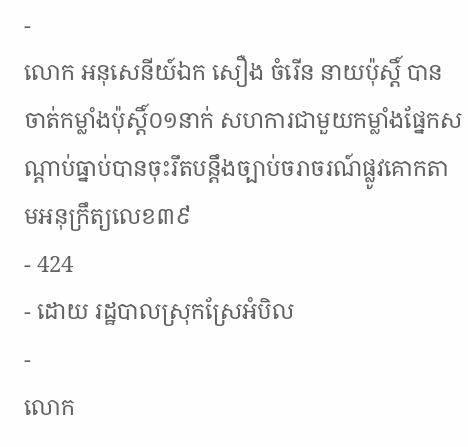-
លោក អនុសេនីយ៍ឯក សឿង ចំរេីន នាយប៉ុស្តិ៍ បានចាត់កម្លាំងប៉ុស្តិ៍០១នាក់ សហការជាមួយកម្លាំងផ្នែកសណ្ដាប់ធ្នាប់បានចុះរឹតបន្តឹងច្បាប់ចរាចរណ៍ផ្លូវគោកតាមអនុក្រឹត្យលេខ៣៩
- 424
- ដោយ រដ្ឋបាលស្រុកស្រែអំបិល
-
លោក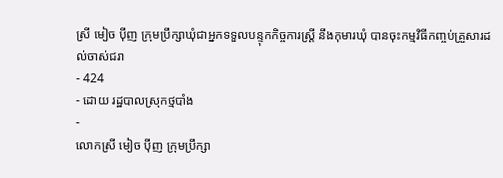ស្រី មៀច ប៉ីញ ក្រុមប្រឹក្សាឃុំជាអ្នកទទួលបន្ទុកកិច្ចការស្ត្រី នឹងកុមារឃុំ បានចុះកម្មវិធីកញ្ចប់គ្រួសារដល់ចាស់ជរា
- 424
- ដោយ រដ្ឋបាលស្រុកថ្មបាំង
-
លោកស្រី មៀច ប៉ីញ ក្រុមប្រឹក្សា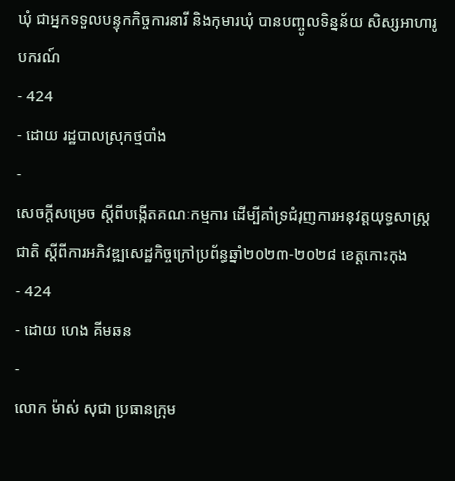ឃុំ ជាអ្នកទទួលបន្ទុកកិច្ចការនារី និងកុមារឃុំ បានបញ្ចូលទិន្នន័យ សិស្សអាហារូបករណ៍
- 424
- ដោយ រដ្ឋបាលស្រុកថ្មបាំង
-
សេចក្តីសម្រេច ស្តីពីបង្កើតគណៈកម្មការ ដើម្បីគាំទ្រជំរុញការអនុវត្តយុទ្ធសាស្ត្រជាតិ ស្តីពីការអភិវឌ្ឍសេដ្ឋកិច្ចក្រៅប្រព័ន្ធឆ្នាំ២០២៣-២០២៨ ខេត្តកោះកុង
- 424
- ដោយ ហេង គីមឆន
-
លោក ម៉ាស់ សុជា ប្រធានក្រុម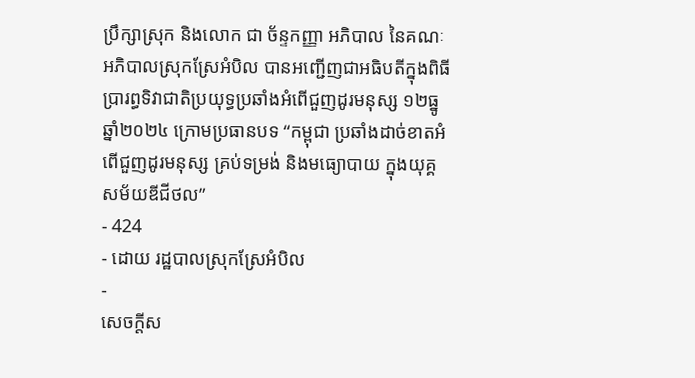ប្រឹក្សាស្រុក និងលោក ជា ច័ន្ទកញ្ញា អភិបាល នៃគណៈអភិបាលស្រុកស្រែអំបិល បានអញ្ជើញជាអធិបតីក្នុងពិធីប្រារព្ធទិវាជាតិប្រយុទ្ធប្រឆាំងអំពើជួញដូរមនុស្ស ១២ធ្នូ ឆ្នាំ២០២៤ ក្រោមប្រធានបទ “កម្ពុជា ប្រឆាំងដាច់ខាតអំពើជួញដូរមនុស្ស គ្រប់ទម្រង់ និងមធ្យោបាយ ក្នុងយុគ្គសម័យឌីជីថល”
- 424
- ដោយ រដ្ឋបាលស្រុកស្រែអំបិល
-
សេចក្តីស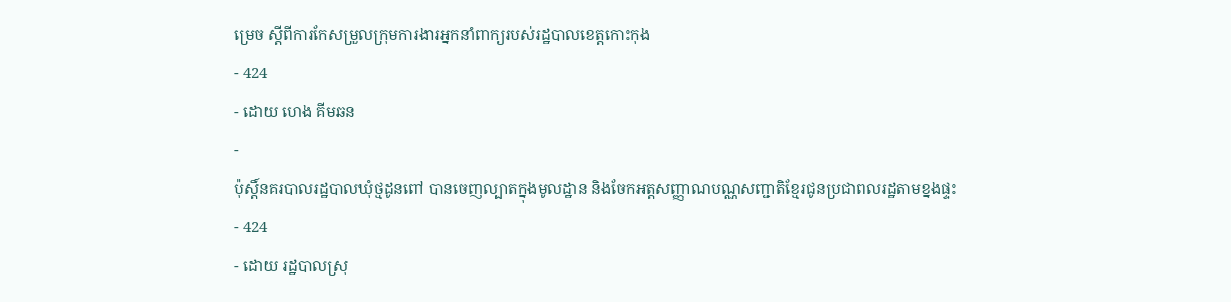ម្រេច ស្តីពីការកែសម្រួលក្រុមការងារអ្នកនាំពាក្យរបស់រដ្ឋបាលខេត្តកោះកុង
- 424
- ដោយ ហេង គីមឆន
-
ប៉ុស្តិ៍នគរបាលរដ្ឋបាលឃុំថ្មដូនពៅ បានចេញល្បាតក្នុងមូលដ្ឋាន និងចែកអត្តសញ្ញាណបណ្ណសញ្ជាតិខ្មែរជូនប្រជាពលរដ្ឋតាមខ្នងផ្ទះ
- 424
- ដោយ រដ្ឋបាលស្រុ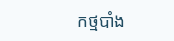កថ្មបាំង